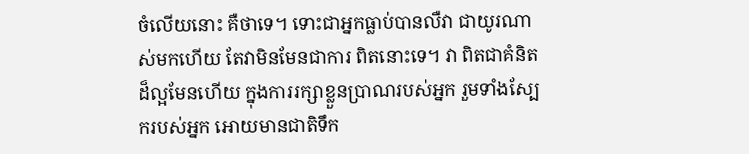ចំលើយនោះ គឺថាទេ។ ទោះជាអ្នកធ្លាប់បានលឺវា ជាយូរណាស់មកហើយ តែវាមិនមែនជាការ ពិតនោះទេ។ វា ពិតជាគំនិតដ៏ល្អមែនហើយ ក្នុងការរក្សាខ្លួនប្រាណរបស់អ្នក រួមទាំងស្បែករបស់អ្នក អោយមានជាតិទឹក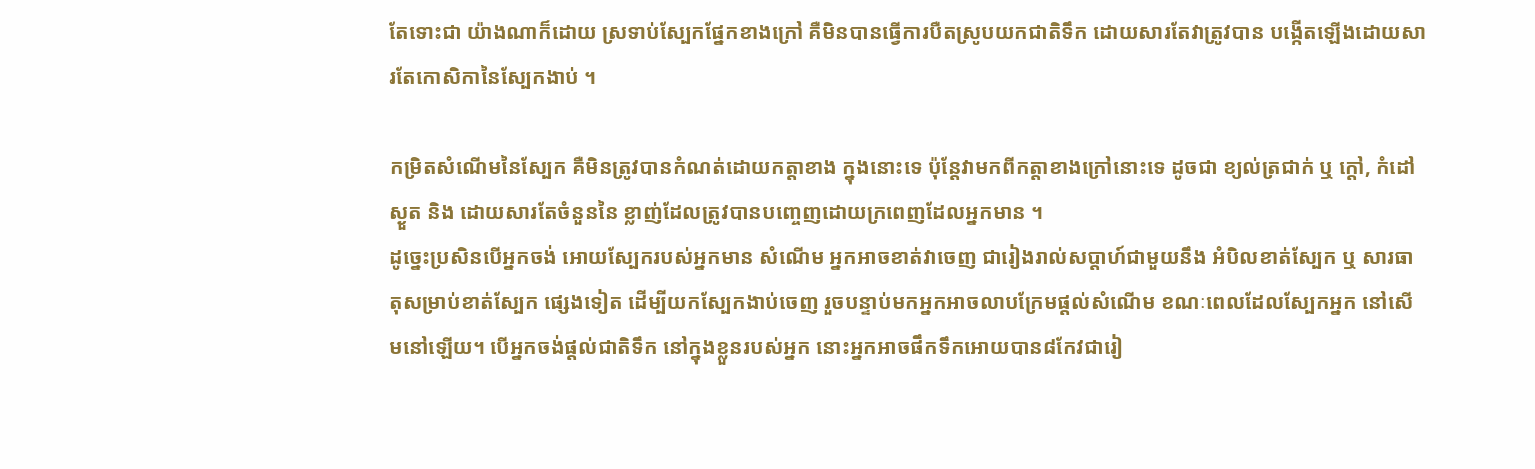តែទោះជា យ៉ាងណាក៏ដោយ ស្រទាប់ស្បែកផ្នែកខាងក្រៅ គឺមិនបានធ្វើការបឺតស្រូបយកជាតិទឹក ដោយសារតែវាត្រូវបាន បង្កើតឡើងដោយសារតែកោសិកានៃស្បែកងាប់ ។

កម្រិតសំណើមនៃស្បែក គឺមិនត្រូវបានកំណត់ដោយកត្តាខាង ក្នុងនោះទេ ប៉ុន្តែវាមកពីកត្តាខាងក្រៅនោះទេ ដូចជា ខ្យល់ត្រជាក់ ឬ ក្តៅ, កំដៅស្ងួត និង ដោយសារតែចំនួននៃ ខ្លាញ់ដែលត្រូវបានបញ្ចេញដោយក្រពេញដែលអ្នកមាន ។
ដូច្នេះប្រសិនបើអ្នកចង់ អោយស្បែករបស់អ្នកមាន សំណើម អ្នកអាចខាត់វាចេញ ជារៀងរាល់សប្តាហ៍ជាមួយនឹង អំបិលខាត់ស្បែក ឬ សារធាតុសម្រាប់ខាត់ស្បែក ផ្សេងទៀត ដើម្បីយកស្បែកងាប់ចេញ រួចបន្ទាប់មកអ្នកអាចលាបក្រែមផ្តល់សំណើម ខណៈពេលដែលស្បែកអ្នក នៅសើមនៅឡើយ។ បើអ្នកចង់ផ្តល់ជាតិទឹក នៅក្នុងខ្លួនរបស់អ្នក នោះអ្នកអាចផឹកទឹកអោយបាន៨កែវជារៀ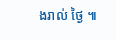ងរាល់ ថ្ងៃ ៕